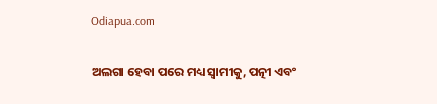Odiapua.com

ଅଲଗା ହେବା ପରେ ମଧ୍ୟ ସ୍ୱାମୀକୁ, ପତ୍ନୀ ଏବଂ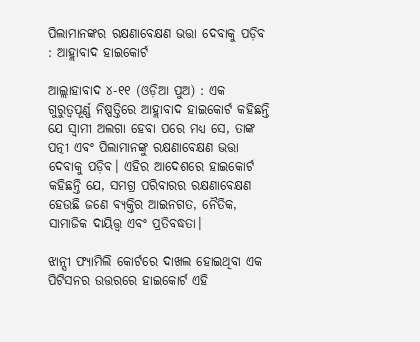ପିଲାମାନଙ୍କର ରକ୍ଷଣାବେକ୍ଷଣ ଭତ୍ତା ଦେବାକୁ ପଡ଼ିବ : ଆହ୍ଲାବାଦ ହାଇକୋର୍ଟ

ଆଲ୍ଲାହାବାଦ ୪-୧୧ (ଓଡ଼ିଆ ପୁଅ) : ଏକ ଗୁରୁତ୍ୱପୂର୍ଣ୍ଣ ନିଷ୍ପତ୍ତିରେ ଆହ୍ଲାବାଦ ହାଇକୋର୍ଟ କହିଛନ୍ତି ଯେ ସ୍ୱାମୀ ଅଲଗା ହେବା ପରେ ମଧ୍ୟ ସେ, ତାଙ୍କ ପତ୍ନୀ ଏବଂ ପିଲାମାନଙ୍କୁ ରକ୍ଷଣାବେକ୍ଷଣ ଭତ୍ତା ଦେବାକୁ ପଡ଼ିବ। ଏହିର ଆଦେଶରେ ହାଇକୋର୍ଟ କହିଛନ୍ତି ଯେ, ସମଗ୍ର ପରିବାରର ରକ୍ଷଣାବେକ୍ଷଣ ହେଉଛି ଜଣେ ବ୍ୟକ୍ତିର ଆଇନଗତ, ନୈତିକ, ସାମାଜିକ ଦାୟିତ୍ତ୍ୱ ଏବଂ ପ୍ରତିବଦ୍ଧତା।

ଝାନ୍ସୀ ଫ୍ୟାମିଲି କୋର୍ଟରେ ଦାଖଲ ହୋଇଥିବା ଏକ ପିଟିସନର ଉତ୍ତରରେ ହାଇକୋର୍ଟ ଏହି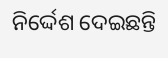ନିର୍ଦ୍ଦେଶ ଦେଇଛନ୍ତି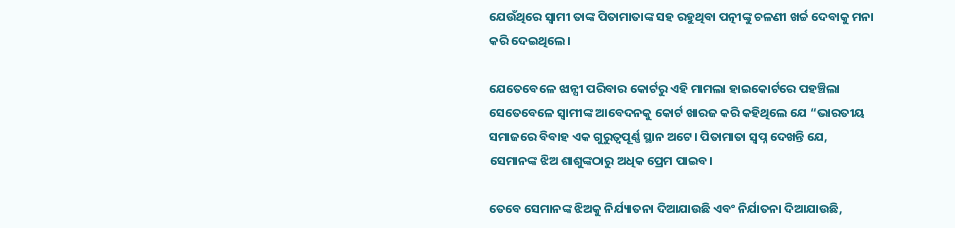ଯେଉଁଥିରେ ସ୍ୱାମୀ ତାଙ୍କ ପିତାମାତାଙ୍କ ସହ ରହୁଥିବା ପତ୍ନୀଙ୍କୁ ଚଳଣୀ ଖର୍ଚ୍ଚ ଦେବାକୁ ମନା କରି ଦେଇଥିଲେ।

ଯେତେବେଳେ ଝାନ୍ସୀ ପରିବାର କୋର୍ଟରୁ ଏହି ମାମଲା ହାଇକୋର୍ଟରେ ପହଞ୍ଚିଲା ସେତେବେଳେ ସ୍ୱାମୀଙ୍କ ଆବେଦନକୁ କୋର୍ଟ ଖାରଜ କରି କହିଥିଲେ ଯେ “ଭାରତୀୟ ସମାଜରେ ବିବାହ ଏକ ଗୁରୁତ୍ୱପୂର୍ଣ୍ଣ ସ୍ଥାନ ଅଟେ। ପିତାମାତା ସ୍ୱପ୍ନ ଦେଖନ୍ତି ଯେ, ସେମାନଙ୍କ ଝିଅ ଶାଶୁଙ୍କଠାରୁ ଅଧିକ ପ୍ରେମ ପାଇବ।

ତେବେ ସେମାନଙ୍କ ଝିଅକୁ ନିର୍ଯ୍ୟାତନା ଦିଆଯାଉଛି ଏବଂ ନିର୍ଯାତନା ଦିଆଯାଉଛି,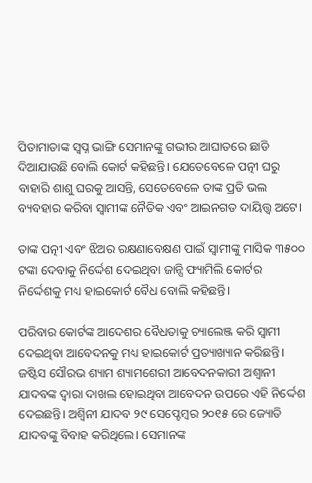ପିତାମାତାଙ୍କ ସ୍ୱପ୍ନ ଭାଙ୍ଗି ସେମାନଙ୍କୁ ଗଭୀର ଆଘାତରେ ଛାଡି ଦିଆଯାଉଛି ବୋଲି କୋର୍ଟ କହିଛନ୍ତି। ଯେତେବେଳେ ପତ୍ନୀ ଘରୁ ବାହାରି ଶାଶୁ ଘରକୁ ଆସନ୍ତି, ସେତେବେଳେ ତାଙ୍କ ପ୍ରତି ଭଲ ବ୍ୟବହାର କରିବା ସ୍ୱାମୀଙ୍କ ନୈତିକ ଏବଂ ଆଇନଗତ ଦାୟିତ୍ତ୍ୱ ଅଟେ।

ତାଙ୍କ ପତ୍ନୀ ଏବଂ ଝିଅର ରକ୍ଷଣାବେକ୍ଷଣ ପାଇଁ ସ୍ୱାମୀଙ୍କୁ ମାସିକ ୩୫୦୦ ଟଙ୍କା ଦେବାକୁ ନିର୍ଦ୍ଦେଶ ଦେଇଥିବା ଜାନ୍ସି ଫ୍ୟାମିଲି କୋର୍ଟର ନିର୍ଦ୍ଦେଶକୁ ମଧ୍ୟ ହାଇକୋର୍ଟ ବୈଧ ବୋଲି କହିଛନ୍ତି।

ପରିବାର କୋର୍ଟଙ୍କ ଆଦେଶର ବୈଧତାକୁ ଚ୍ୟାଲେଞ୍ଜ କରି ସ୍ୱାମୀ ଦେଇଥିବା ଆବେଦନକୁ ମଧ୍ୟ ହାଇକୋର୍ଟ ପ୍ରତ୍ୟାଖ୍ୟାନ କରିଛନ୍ତି। ଜଷ୍ଟିସ ସୌରଭ ଶ୍ୟାମ ଶ୍ୟାମଶେରୀ ଆବେଦନକାରୀ ଅଶ୍ୱାନୀ ଯାଦବଙ୍କ ଦ୍ୱାରା ଦାଖଲ ହୋଇଥିବା ଆବେଦନ ଉପରେ ଏହି ନିର୍ଦ୍ଦେଶ ଦେଇଛନ୍ତି। ଅଶ୍ୱିନୀ ଯାଦବ ୨୯ ସେପ୍ଟେମ୍ବର ୨୦୧୫ ରେ ଜ୍ୟୋତି ଯାଦବଙ୍କୁ ବିବାହ କରିଥିଲେ। ସେମାନଙ୍କ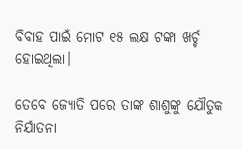ବିବାହ ପାଇଁ ମୋଟ ୧୫ ଲକ୍ଷ ଟଙ୍କା ଖର୍ଚ୍ଚ ହୋଇଥିଲା।

ତେବେ ଜ୍ୟୋତି ପରେ ତାଙ୍କ ଶାଶୁଙ୍କୁ ଯୌତୁକ ନିର୍ଯାତନା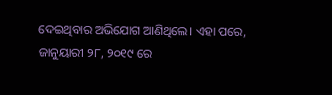ଦେଇଥିବାର ଅଭିଯୋଗ ଆଣିଥିଲେ। ଏହା ପରେ, ଜାନୁୟାରୀ ୨୮, ୨୦୧୯ ରେ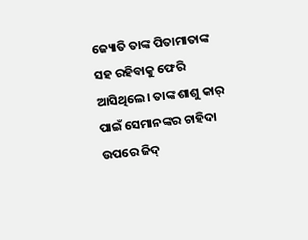ଜ୍ୟୋତି ତାଙ୍କ ପିତାମାତାଙ୍କ ସହ ରହିବାକୁ ଫେରି ଆସିଥିଲେ। ତାଙ୍କ ଶାଶୁ କାର୍ ପାଇଁ ସେମାନଙ୍କର ଚାହିଦା ଉପରେ ଜିଦ୍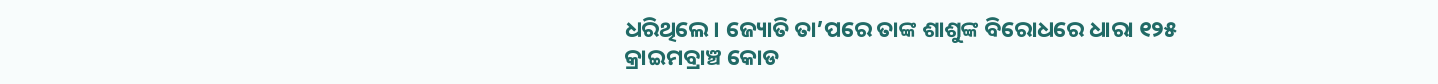ଧରିଥିଲେ। ଜ୍ୟୋତି ତା’ପରେ ତାଙ୍କ ଶାଶୁଙ୍କ ବିରୋଧରେ ଧାରା ୧୨୫ କ୍ରାଇମବ୍ରାଞ୍ଚ କୋଡ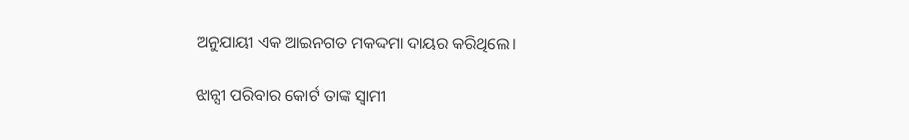ଅନୁଯାୟୀ ଏକ ଆଇନଗତ ମକଦ୍ଦମା ଦାୟର କରିଥିଲେ।

ଝାନ୍ସୀ ପରିବାର କୋର୍ଟ ତାଙ୍କ ସ୍ୱାମୀ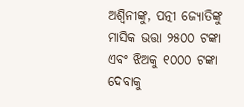ଅଶ୍ୱିନୀଙ୍କୁ, ପତ୍ନୀ ଜ୍ୟୋତିଙ୍କୁ ମାସିକ ଭତ୍ତା ୨୫୦୦ ଟଙ୍କା ଏବଂ ଝିଅକୁ ୧୦୦୦ ଟଙ୍କା ଦେବାକୁ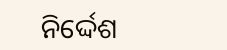ନିର୍ଦ୍ଦେଶ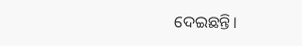ଦେଇଛନ୍ତି।